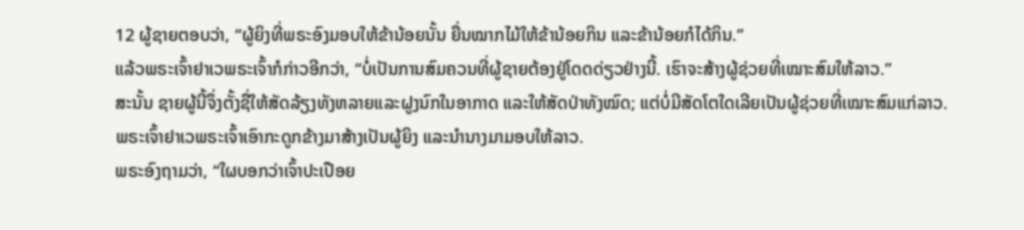12 ຜູ້ຊາຍຕອບວ່າ, “ຜູ້ຍິງທີ່ພຣະອົງມອບໃຫ້ຂ້ານ້ອຍນັ້ນ ຍື່ນໝາກໄມ້ໃຫ້ຂ້ານ້ອຍກິນ ແລະຂ້ານ້ອຍກໍໄດ້ກິນ.”
ແລ້ວພຣະເຈົ້າຢາເວພຣະເຈົ້າກໍກ່າວອີກວ່າ, “ບໍ່ເປັນການສົມຄວນທີ່ຜູ້ຊາຍຕ້ອງຢູ່ໂດດດ່ຽວຢ່າງນີ້. ເຮົາຈະສ້າງຜູ້ຊ່ວຍທີ່ເໝາະສົມໃຫ້ລາວ.”
ສະນັ້ນ ຊາຍຜູ້ນີ້ຈຶ່ງຕັ້ງຊື່ໃຫ້ສັດລ້ຽງທັງຫລາຍແລະຝູງນົກໃນອາກາດ ແລະໃຫ້ສັດປ່າທັງໝົດ; ແຕ່ບໍ່ມີສັດໂຕໃດເລີຍເປັນຜູ້ຊ່ວຍທີ່ເໝາະສົມແກ່ລາວ.
ພຣະເຈົ້າຢາເວພຣະເຈົ້າເອົາກະດູກຂ້າງມາສ້າງເປັນຜູ້ຍິງ ແລະນຳນາງມາມອບໃຫ້ລາວ.
ພຣະອົງຖາມວ່າ, “ໃຜບອກວ່າເຈົ້າປະເປືອຍ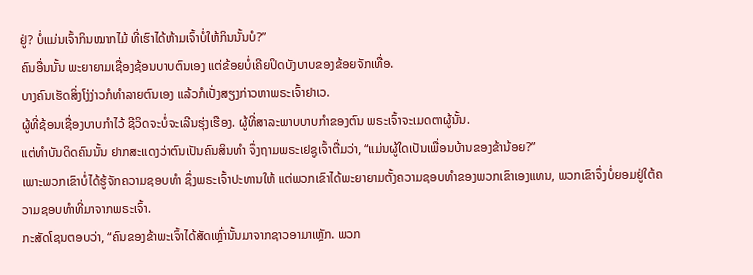ຢູ່? ບໍ່ແມ່ນເຈົ້າກິນໝາກໄມ້ ທີ່ເຮົາໄດ້ຫ້າມເຈົ້າບໍ່ໃຫ້ກິນນັ້ນບໍ?”
ຄົນອື່ນນັ້ນ ພະຍາຍາມເຊື່ອງຊ້ອນບາບຕົນເອງ ແຕ່ຂ້ອຍບໍ່ເຄີຍປິດບັງບາບຂອງຂ້ອຍຈັກເທື່ອ.
ບາງຄົນເຮັດສິ່ງໂງ່ງ່າວກໍທຳລາຍຕົນເອງ ແລ້ວກໍເປັ່ງສຽງກ່າວຫາພຣະເຈົ້າຢາເວ.
ຜູ້ທີ່ຊ້ອນເຊື່ອງບາບກຳໄວ້ ຊີວິດຈະບໍ່ຈະເລີນຮຸ່ງເຮືອງ. ຜູ້ທີ່ສາລະພາບບາບກຳຂອງຕົນ ພຣະເຈົ້າຈະເມດຕາຜູ້ນັ້ນ.
ແຕ່ທຳບັນດິດຄົນນັ້ນ ຢາກສະແດງວ່າຕົນເປັນຄົນສິນທຳ ຈຶ່ງຖາມພຣະເຢຊູເຈົ້າຕື່ມວ່າ, “ແມ່ນຜູ້ໃດເປັນເພື່ອນບ້ານຂອງຂ້ານ້ອຍ?”
ເພາະພວກເຂົາບໍ່ໄດ້ຮູ້ຈັກຄວາມຊອບທຳ ຊຶ່ງພຣະເຈົ້າປະທານໃຫ້ ແຕ່ພວກເຂົາໄດ້ພະຍາຍາມຕັ້ງຄວາມຊອບທຳຂອງພວກເຂົາເອງແທນ, ພວກເຂົາຈຶ່ງບໍ່ຍອມຢູ່ໃຕ້ຄວາມຊອບທຳທີ່ມາຈາກພຣະເຈົ້າ.
ກະສັດໂຊນຕອບວ່າ, “ຄົນຂອງຂ້າພະເຈົ້າໄດ້ສັດເຫຼົ່ານັ້ນມາຈາກຊາວອາມາເຫຼັກ. ພວກ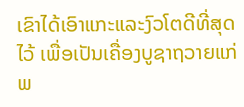ເຂົາໄດ້ເອົາແກະແລະງົວໂຕດີທີ່ສຸດໄວ້ ເພື່ອເປັນເຄື່ອງບູຊາຖວາຍແກ່ພ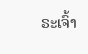ຣະເຈົ້າ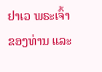ຢາເວ ພຣະເຈົ້າຂອງທ່ານ ແລະ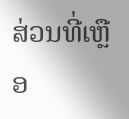ສ່ວນທີ່ເຫຼືອ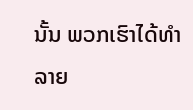ນັ້ນ ພວກເຮົາໄດ້ທຳລາຍ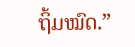ຖິ້ມໝົດ.”